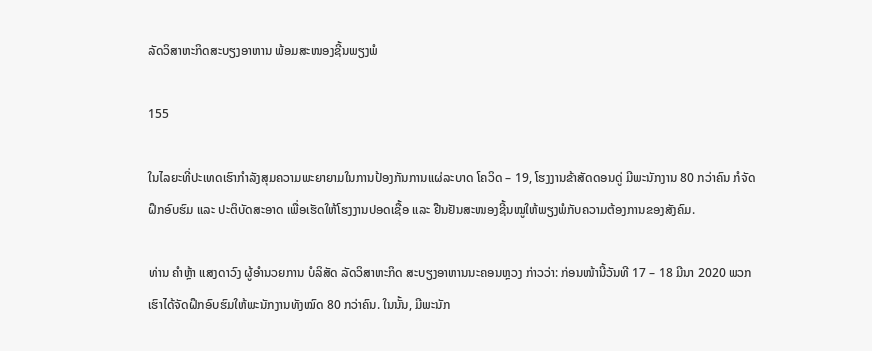ລັດວິສາຫະກິດສະບຽງອາຫານ ພ້ອມສະໜອງຊີ້ນພຽງພໍ

155

ໃນໄລຍະທີ່ປະເທດເຮົາກຳລັງສຸມຄວາມພະຍາຍາມໃນການປ້ອງກັນການແຜ່ລະບາດ ໂຄວິດ – 19, ໂຮງງານຂ້າສັດດອນດູ່ ມີພະນັກງານ 80 ກວ່າຄົນ ກໍຈັດຝຶກອົບຮົມ ແລະ ປະຕິບັດສະອາດ ເພື່ອເຮັດໃຫ້ໂຮງງານປອດເຊື້ອ ແລະ ຢືນຢັນສະໜອງຊີ້ນໝູໃຫ້ພຽງພໍກັບຄວາມຕ້ອງການຂອງສັງຄົມ.

ທ່ານ ຄໍາຫຼ້າ ແສງດາວົງ ຜູ້ອຳນວຍການ ບໍລິສັດ ລັດວິສາຫະກິດ ສະບຽງອາຫານນະຄອນຫຼວງ ກ່າວວ່າ: ກ່ອນໜ້ານີ້ວັນທີ 17 – 18 ມີນາ 2020 ພວກເຮົາໄດ້ຈັດຝຶກອົບຮົມໃຫ້ພະນັກງານທັງໝົດ 80 ກວ່າຄົນ. ໃນນັ້ນ, ມີພະນັກ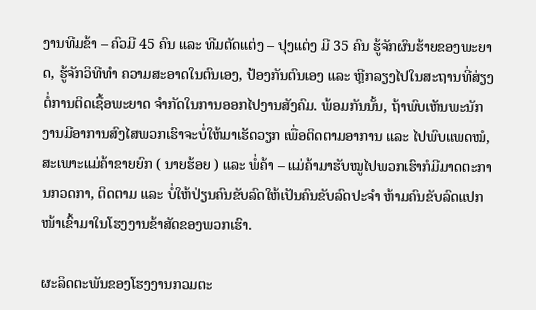ງານທີມຂ້າ – ຄົວມີ 45 ຄົນ ແລະ ທີມຕັດແຕ່ງ – ປຸງແຕ່ງ ມີ 35 ຄົນ ຮູ້ຈັກຜົນຮ້າຍຂອງພະຍາດ, ຮູ້ຈັກວິທີທໍາ ຄວາມສະອາດໃນຕົນເອງ, ປ້ອງກັນຕົນເອງ ແລະ ຫຼີກລຽງໄປໃນສະຖານທີ່ສ່ຽງຕໍ່ການຕິດເຊື້ອພະຍາດ ຈໍາກັດໃນການອອກໄປງານສັງຄົມ. ພ້ອມກັນນັ້ນ, ຖ້າພົບເຫັນພະນັກງານມີອາການສົງໄສພວກເຮົາຈະບໍ່ໃຫ້ມາເຮັດວຽກ ເພື່ອຕິດຕາມອາການ ແລະ ໄປພົບແພດໝໍ, ສະເພາະແມ່ຄ້າຂາຍຍົກ ( ນາຍຮ້ອຍ ) ແລະ ພໍ່ຄ້າ – ແມ່ຄ້າມາຮັບໝູໄປພວກເຮົາກໍມີມາດຕະການກວດກາ, ຕິດຕາມ ແລະ ບໍ່ໃຫ້ປ່ຽນຄົນຂັບລົດໃຫ້ເປັນຄົນຂັບລົດປະຈໍາ ຫ້າມຄົນຂັບລົດແປກໜ້າເຂົ້າມາໃນໂຮງງານຂ້າສັດຂອງພວກເຮົາ.

ຜະລິດຕະພັນຂອງໂຮງງານກວມຕະ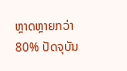ຫຼາດຫຼາຍກວ່າ 80% ປັດຈຸບັນ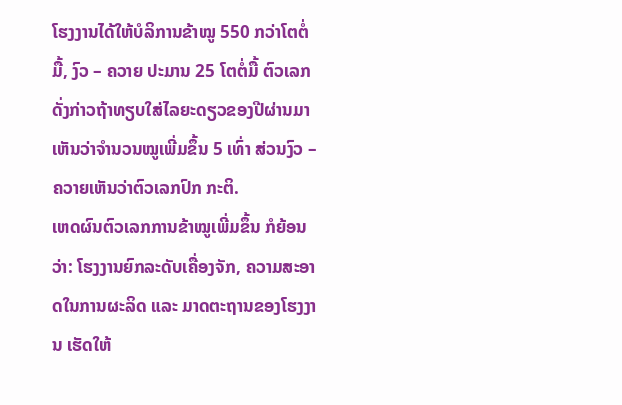ໂຮງງານໄດ້ໃຫ້ບໍລິການຂ້າໝູ 550 ກວ່າໂຕຕໍ່ມື້, ງົວ – ຄວາຍ ປະມານ 25 ໂຕຕໍ່ມື້ ຕົວເລກດັ່ງກ່າວຖ້າທຽບໃສ່ໄລຍະດຽວຂອງປີຜ່ານມາ ເຫັນວ່າຈໍານວນໝູເພີ່ມຂຶ້ນ 5 ເທົ່າ ສ່ວນງົວ – ຄວາຍເຫັນວ່າຕົວເລກປົກ ກະຕິ.
ເຫດຜົນຕົວເລກການຂ້າໝູເພີ່ມຂຶ້ນ ກໍຍ້ອນວ່າ: ໂຮງງານຍົກລະດັບເຄື່ອງຈັກ, ຄວາມສະອາດໃນການຜະລິດ ແລະ ມາດຕະຖານຂອງໂຮງງານ ເຮັດໃຫ້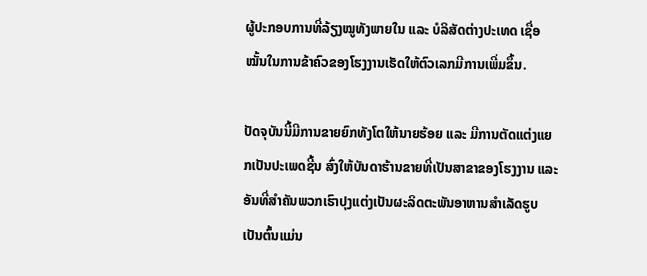ຜູ້ປະກອບການທີ່ລ້ຽງໝູທັງພາຍໃນ ແລະ ບໍລິສັດຕ່າງປະເທດ ເຊື່ອໝັ້ນໃນການຂ້າຄົວຂອງໂຮງງານເຮັດໃຫ້ຕົວເລກມີການເພີ່ມຂຶ້ນ.

ປັດຈຸບັນນີ້ມີການຂາຍຍົກທັງໂຕໃຫ້ນາຍຮ້ອຍ ແລະ ມີການຕັດແຕ່ງແຍກເປັນປະເພດຊີ້ນ ສົ່ງໃຫ້ບັນດາຮ້ານຂາຍທີ່ເປັນສາຂາຂອງໂຮງງານ ແລະ ອັນທີ່ສໍາຄັນພວກເຮົາປຸງແຕ່ງເປັນຜະລິດຕະພັນອາຫານສໍາເລັດຮູບ ເປັນຕົ້ນແມ່ນ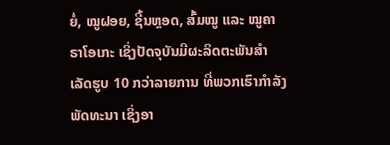ຍໍ່, ໝູຝອຍ, ຊີ້ນຫຼອດ, ສົ້ມໝູ ແລະ ໝູຄາຣາໂອເກະ ເຊິ່ງປັດຈຸບັນມີຜະລິດຕະພັນສໍາເລັດຮູບ 10 ກວ່າລາຍການ ທີ່ພວກເຮົາກໍາລັງພັດທະນາ ເຊິ່ງອາ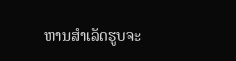ຫານສໍາເລັດຮູບຈະ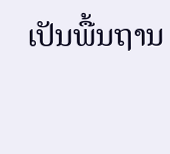ເປັນພື້ນຖານ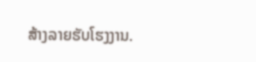ສ້າງລາຍຮັບໂຮງງານ.